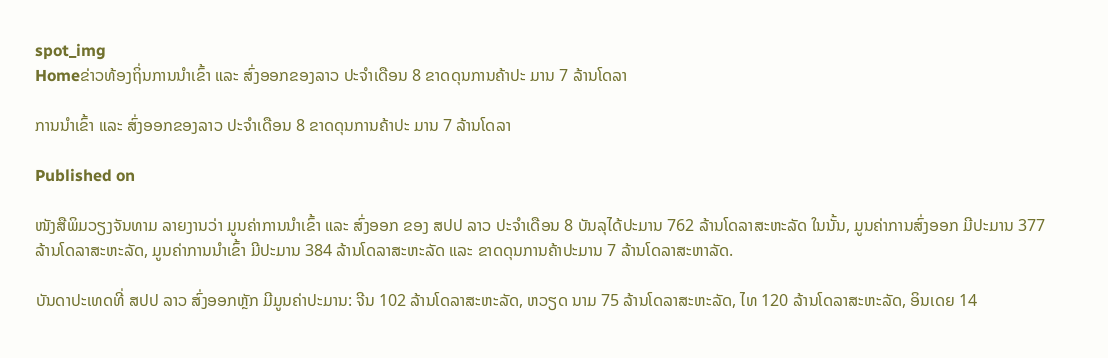spot_img
Homeຂ່າວທ້ອງຖິ່ນການນໍາເຂົ້າ ແລະ ສົ່ງອອກຂອງລາວ ປະຈໍາເດືອນ 8 ຂາດດຸນການຄ້າປະ ມານ 7 ລ້ານໂດລາ

ການນໍາເຂົ້າ ແລະ ສົ່ງອອກຂອງລາວ ປະຈໍາເດືອນ 8 ຂາດດຸນການຄ້າປະ ມານ 7 ລ້ານໂດລາ

Published on

ໜັງສືພິມວຽງຈັນທາມ ລາຍງານວ່າ ມູນຄ່າການນໍາເຂົ້າ ແລະ ສົ່ງອອກ ຂອງ ສປປ ລາວ ປະຈໍາເດືອນ 8 ບັນລຸໄດ້ປະມານ 762 ລ້ານໂດລາສະຫະລັດ ໃນນັ້ນ, ມູນຄ່າການສົ່ງອອກ ມີປະມານ 377 ລ້ານໂດລາສະຫະລັດ, ມູນຄ່າການນໍາເຂົ້າ ມີປະມານ 384 ລ້ານໂດລາສະຫະລັດ ແລະ ຂາດດຸນການຄ້າປະມານ 7 ລ້ານໂດລາສະຫາລັດ.

ບັນດາປະເທດທີ່ ສປປ ລາວ ສົ່ງອອກຫຼັກ ມີມູນຄ່າປະມານ: ຈີນ 102 ລ້ານໂດລາສະຫະລັດ, ຫວຽດ ນາມ 75 ລ້ານໂດລາສະຫະລັດ, ໄທ 120 ລ້ານໂດລາສະຫະລັດ, ອິນເດຍ 14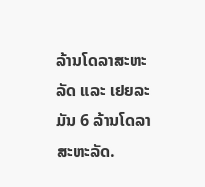ລ້ານໂດລາສະຫະລັດ ແລະ ເຢຍລະມັນ 6 ລ້ານໂດລາສະຫະລັດ.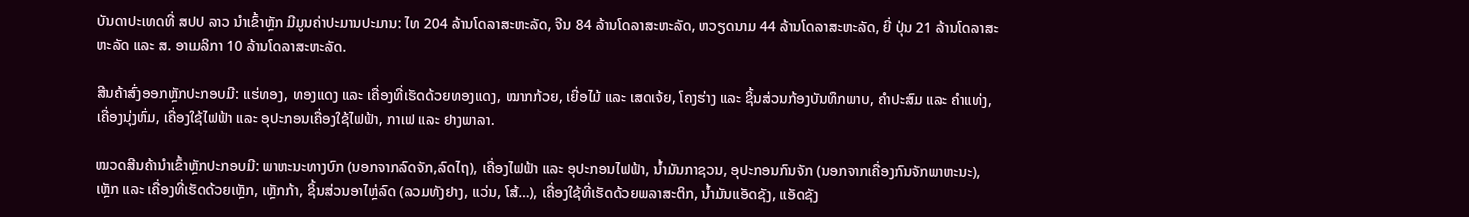ບັນດາປະເທດທີ່ ສປປ ລາວ ນໍາເຂົ້າຫຼັກ ມີມູນຄ່າປະມານປະມານ: ໄທ 204 ລ້ານໂດລາສະຫະລັດ, ຈີນ 84 ລ້ານໂດລາສະຫະລັດ, ຫວຽດນາມ 44 ລ້ານໂດລາສະຫະລັດ, ຍີ່ ປຸ່ນ 21 ລ້ານໂດລາສະຫະລັດ ແລະ ສ. ອາເມລິກາ 10 ລ້ານໂດລາສະຫະລັດ.

ສີນຄ້າສົ່ງອອກຫຼັກປະກອບມີ: ແຮ່ທອງ, ທອງແດງ ແລະ ເຄື່ອງທີ່ເຮັດດ້ວຍທອງແດງ, ໝາກກ້ວຍ, ເຍື່ອໄມ້ ແລະ ເສດເຈ້ຍ, ໂຄງຮ່າງ ແລະ ຊິ້ນສ່ວນກ້ອງບັນທຶກພາບ, ຄຳປະສົມ ແລະ ຄຳແທ່ງ, ເຄື່ອງນຸ່ງຫົ່ມ, ເຄື່ອງໃຊ້ໄຟຟ້າ ແລະ ອຸປະກອນເຄື່ອງໃຊ້ໄຟຟ້າ, ກາເຟ ແລະ ຢາງພາລາ.

ໝວດສີນຄ້ານໍາເຂົ້າຫຼັກປະກອບມີ: ພາຫະນະທາງບົກ (ນອກຈາກລົດຈັກ,ລົດໄຖ), ເຄື່ອງໄຟຟ້າ ແລະ ອຸປະກອນໄຟຟ້າ, ນ້ຳມັນກາຊວນ, ອຸປະກອນກົນຈັກ (ນອກຈາກເຄື່ອງກົນຈັກພາຫະນະ), ເຫຼັກ ແລະ ເຄື່ອງທີ່ເຮັດດ້ວຍເຫຼັກ, ເຫຼັກກ້າ, ຊິ້ນສ່ວນອາໄຫຼ່ລົດ (ລວມທັງຢາງ, ແວ່ນ, ໂສ້…), ເຄື່ອງໃຊ້ທີ່ເຮັດດ້ວຍພລາສະຕິກ, ນ້ຳມັນແອັດຊັງ, ແອັດຊັງ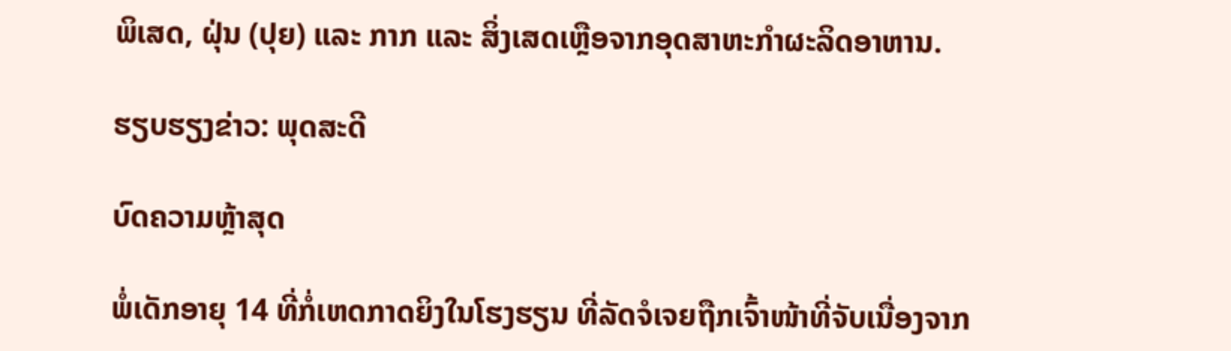ພິເສດ, ຝຸ່ນ (ປຸຍ) ແລະ ກາກ ແລະ ສິ່ງເສດເຫຼືອຈາກອຸດສາຫະກຳຜະລິດອາຫານ.

ຮຽບຮຽງຂ່າວ: ພຸດສະດີ

ບົດຄວາມຫຼ້າສຸດ

ພໍ່ເດັກອາຍຸ 14 ທີ່ກໍ່ເຫດກາດຍິງໃນໂຮງຮຽນ ທີ່ລັດຈໍເຈຍຖືກເຈົ້າໜ້າທີ່ຈັບເນື່ອງຈາກ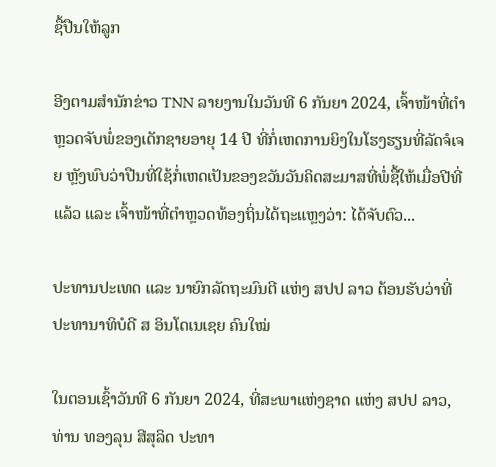ຊື້ປືນໃຫ້ລູກ

ອີງຕາມສຳນັກຂ່າວ TNN ລາຍງານໃນວັນທີ 6 ກັນຍາ 2024, ເຈົ້າໜ້າທີ່ຕຳຫຼວດຈັບພໍ່ຂອງເດັກຊາຍອາຍຸ 14 ປີ ທີ່ກໍ່ເຫດການຍິງໃນໂຮງຮຽນທີ່ລັດຈໍເຈຍ ຫຼັງພົບວ່າປືນທີ່ໃຊ້ກໍ່ເຫດເປັນຂອງຂວັນວັນຄິດສະມາສທີ່ພໍ່ຊື້ໃຫ້ເມື່ອປີທີ່ແລ້ວ ແລະ ເຈົ້າໜ້າທີ່ຕຳຫຼວດທ້ອງຖິ່ນໄດ້ຖະແຫຼງວ່າ: ໄດ້ຈັບຕົວ...

ປະທານປະເທດ ແລະ ນາຍົກລັດຖະມົນຕີ ແຫ່ງ ສປປ ລາວ ຕ້ອນຮັບວ່າທີ່ ປະທານາທິບໍດີ ສ ອິນໂດເນເຊຍ ຄົນໃໝ່

ໃນຕອນເຊົ້າວັນທີ 6 ກັນຍາ 2024, ທີ່ສະພາແຫ່ງຊາດ ແຫ່ງ ສປປ ລາວ, ທ່ານ ທອງລຸນ ສີສຸລິດ ປະທາ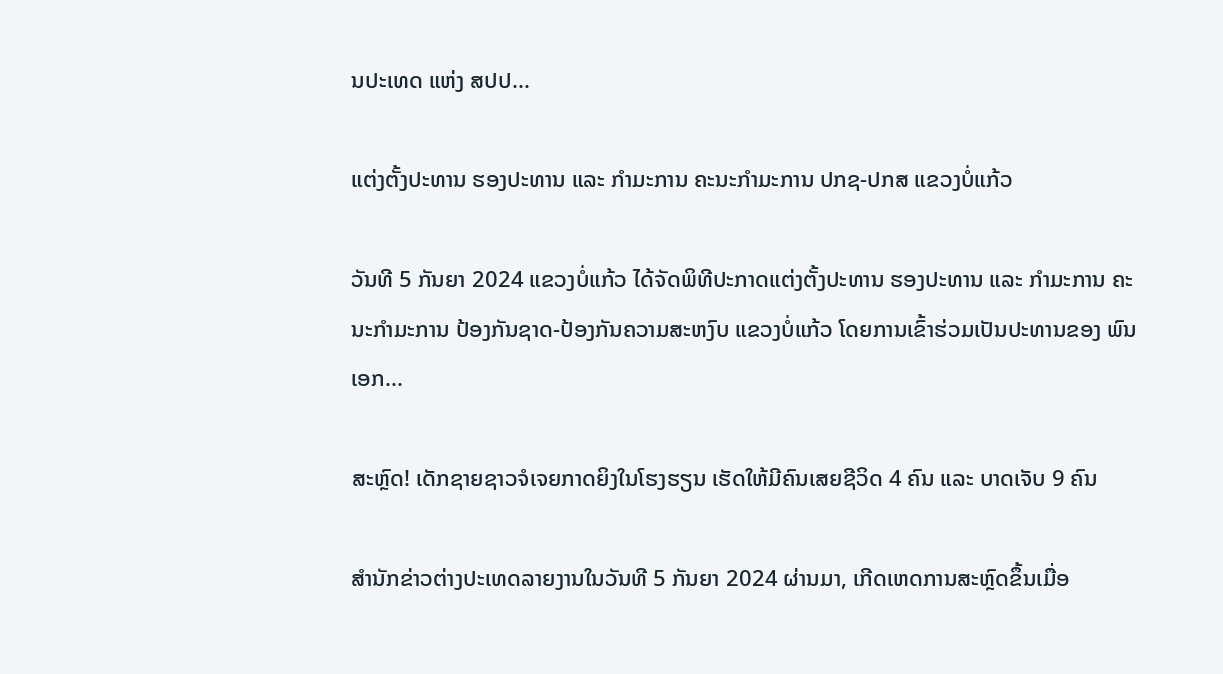ນປະເທດ ແຫ່ງ ສປປ...

ແຕ່ງຕັ້ງປະທານ ຮອງປະທານ ແລະ ກຳມະການ ຄະນະກຳມະການ ປກຊ-ປກສ ແຂວງບໍ່ແກ້ວ

ວັນທີ 5 ກັນຍາ 2024 ແຂວງບໍ່ແກ້ວ ໄດ້ຈັດພິທີປະກາດແຕ່ງຕັ້ງປະທານ ຮອງປະທານ ແລະ ກຳມະການ ຄະນະກຳມະການ ປ້ອງກັນຊາດ-ປ້ອງກັນຄວາມສະຫງົບ ແຂວງບໍ່ແກ້ວ ໂດຍການເຂົ້າຮ່ວມເປັນປະທານຂອງ ພົນເອກ...

ສະຫຼົດ! ເດັກຊາຍຊາວຈໍເຈຍກາດຍິງໃນໂຮງຮຽນ ເຮັດໃຫ້ມີຄົນເສຍຊີວິດ 4 ຄົນ ແລະ ບາດເຈັບ 9 ຄົນ

ສຳນັກຂ່າວຕ່າງປະເທດລາຍງານໃນວັນທີ 5 ກັນຍາ 2024 ຜ່ານມາ, ເກີດເຫດການສະຫຼົດຂຶ້ນເມື່ອ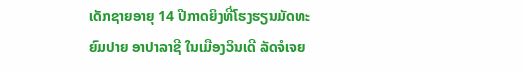ເດັກຊາຍອາຍຸ 14 ປີກາດຍິງທີ່ໂຮງຮຽນມັດທະຍົມປາຍ ອາປາລາຊີ ໃນເມືອງວິນເດີ ລັດຈໍເຈຍ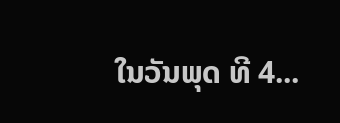ໃນວັນພຸດ ທີ 4...